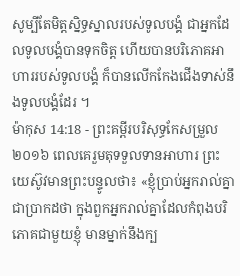សូម្បីតែមិត្តស្និទ្ធស្នាលរបស់ទូលបង្គំ ជាអ្នកដែលទូលបង្គំបានទុកចិត្ត ហើយបានបរិភោគអាហាររបស់ទូលបង្គំ ក៏បានលើកកែងជើងទាស់នឹងទូលបង្គំដែរ ។
ម៉ាកុស 14:18 - ព្រះគម្ពីរបរិសុទ្ធកែសម្រួល ២០១៦ ពេលគេរួមតុទទួលទានអាហារ ព្រះយេស៊ូវមានព្រះបន្ទូលថា៖ «ខ្ញុំប្រាប់អ្នករាល់គ្នាជាប្រាកដថា ក្នុងពួកអ្នករាល់គ្នាដែលកំពុងបរិភោគជាមួយខ្ញុំ មានម្នាក់នឹងក្ប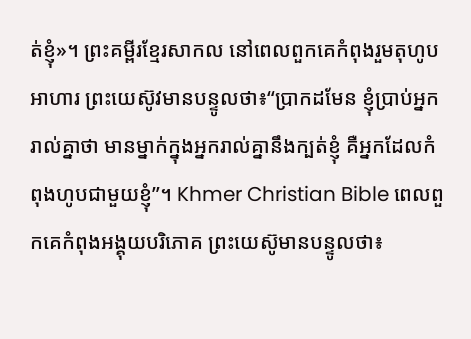ត់ខ្ញុំ»។ ព្រះគម្ពីរខ្មែរសាកល នៅពេលពួកគេកំពុងរួមតុហូបអាហារ ព្រះយេស៊ូវមានបន្ទូលថា៖“ប្រាកដមែន ខ្ញុំប្រាប់អ្នករាល់គ្នាថា មានម្នាក់ក្នុងអ្នករាល់គ្នានឹងក្បត់ខ្ញុំ គឺអ្នកដែលកំពុងហូបជាមួយខ្ញុំ”។ Khmer Christian Bible ពេលពួកគេកំពុងអង្គុយបរិភោគ ព្រះយេស៊ូមានបន្ទូលថា៖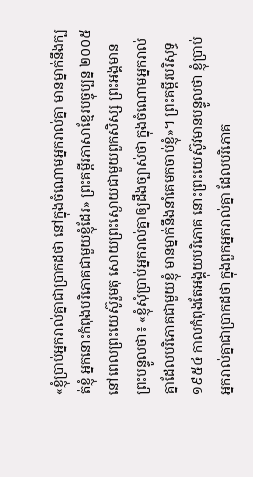«ខ្ញុំប្រាប់អ្នករាល់គ្នាជាប្រាកដថា នៅក្នុងចំណោមអ្នករាល់គ្នា មានម្នាក់នឹងក្បត់ខ្ញុំ អ្នកនោះកំពុងបរិភោគជាមួយខ្ញុំដែរ» ព្រះគម្ពីរភាសាខ្មែរបច្ចុប្បន្ន ២០០៥ នៅពេលព្រះយេស៊ូរួមតុ សោយព្រះស្ងោយជាមួយពួកសិស្ស ព្រះអង្គមានព្រះបន្ទូលថា៖ «ខ្ញុំសុំប្រាប់អ្នករាល់គ្នាឲ្យដឹងច្បាស់ថា ក្នុងចំណោមអ្នករាល់គ្នាដែលបរិភោគជាមួយខ្ញុំ មានម្នាក់នឹងនាំគេមកចាប់ខ្ញុំ»។ ព្រះគម្ពីរបរិសុទ្ធ ១៩៥៤ កាលកំពុងតែអង្គុយបរិភោគ នោះព្រះយេស៊ូវមានបន្ទូលថា ខ្ញុំប្រាប់អ្នករាល់គ្នាជាប្រាកដថា ក្នុងពួកអ្នករាល់គ្នា ដែលបរិភោគ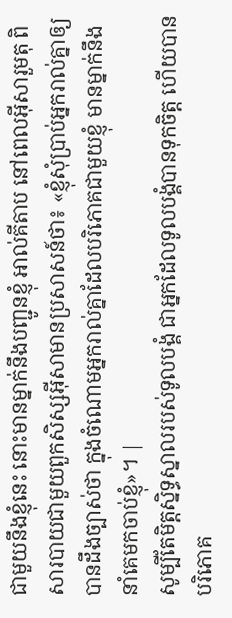ជាមួយនឹងខ្ញុំនេះ នោះមានម្នាក់នឹងបញ្ជូនខ្ញុំ អាល់គីតាប នៅពេលអ៊ីសារួមតុ ពិសារបាយជាមួយពួកសិស្សអ៊ីសាមានប្រសាសន៍ថា៖ «ខ្ញុំសុំប្រាប់អ្នករាល់គ្នាឲ្យបានដឹងច្បាស់ថា ក្នុងចំណោមអ្នករាល់គ្នាដែលបរិភោគជាមួយខ្ញុំ មានម្នាក់នឹងនាំគេមកចាប់ខ្ញុំ»។ |
សូម្បីតែមិត្តស្និទ្ធស្នាលរបស់ទូលបង្គំ ជាអ្នកដែលទូលបង្គំបានទុកចិត្ត ហើយបានបរិភោគ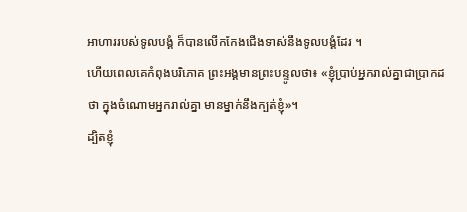អាហាររបស់ទូលបង្គំ ក៏បានលើកកែងជើងទាស់នឹងទូលបង្គំដែរ ។
ហើយពេលគេកំពុងបរិភោគ ព្រះអង្គមានព្រះបន្ទូលថា៖ «ខ្ញុំប្រាប់អ្នករាល់គ្នាជាប្រាកដថា ក្នុងចំណោមអ្នករាល់គ្នា មានម្នាក់នឹងក្បត់ខ្ញុំ»។
ដ្បិតខ្ញុំ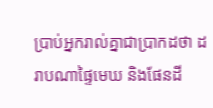ប្រាប់អ្នករាល់គ្នាជាប្រាកដថា ដរាបណាផ្ទៃមេឃ និងផែនដី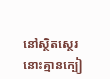នៅស្ថិតស្ថេរ នោះគ្មានក្បៀ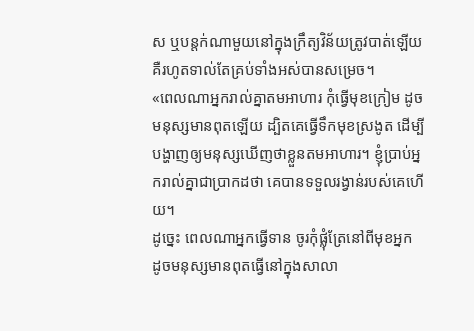ស ឬបន្តក់ណាមួយនៅក្នុងក្រឹត្យវិន័យត្រូវបាត់ឡើយ គឺរហូតទាល់តែគ្រប់ទាំងអស់បានសម្រេច។
«ពេលណាអ្នករាល់គ្នាតមអាហារ កុំធ្វើមុខក្រៀម ដូចមនុស្សមានពុតឡើយ ដ្បិតគេធ្វើទឹកមុខស្រងូត ដើម្បីបង្ហាញឲ្យមនុស្សឃើញថាខ្លួនតមអាហារ។ ខ្ញុំប្រាប់អ្នករាល់គ្នាជាប្រាកដថា គេបានទទួលរង្វាន់របស់គេហើយ។
ដូច្នេះ ពេលណាអ្នកធ្វើទាន ចូរកុំផ្លុំត្រែនៅពីមុខអ្នក ដូចមនុស្សមានពុតធ្វើនៅក្នុងសាលា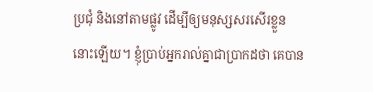ប្រជុំ និងនៅតាមផ្លូវ ដើម្បីឲ្យមនុស្សសរសើរខ្លួននោះឡើយ។ ខ្ញុំប្រាប់អ្នករាល់គ្នាជាប្រាកដថា គេបាន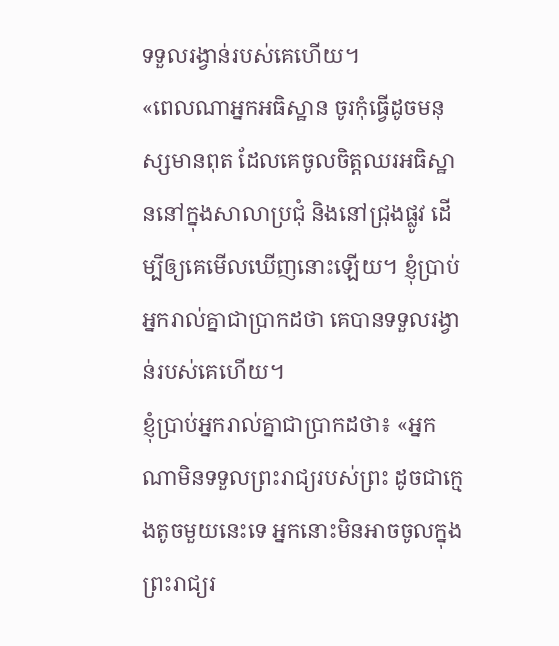ទទួលរង្វាន់របស់គេហើយ។
«ពេលណាអ្នកអធិស្ឋាន ចូរកុំធ្វើដូចមនុស្សមានពុត ដែលគេចូលចិត្តឈរអធិស្ឋាននៅក្នុងសាលាប្រជុំ និងនៅជ្រុងផ្លូវ ដើម្បីឲ្យគេមើលឃើញនោះឡើយ។ ខ្ញុំប្រាប់អ្នករាល់គ្នាជាប្រាកដថា គេបានទទួលរង្វាន់របស់គេហើយ។
ខ្ញុំប្រាប់អ្នករាល់គ្នាជាប្រាកដថា៖ «អ្នកណាមិនទទួលព្រះរាជ្យរបស់ព្រះ ដូចជាក្មេងតូចមួយនេះទេ អ្នកនោះមិនអាចចូលក្នុងព្រះរាជ្យរ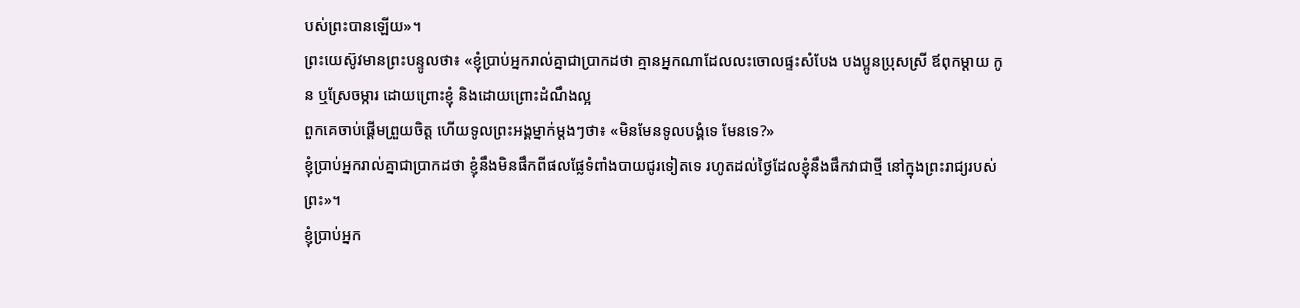បស់ព្រះបានឡើយ»។
ព្រះយេស៊ូវមានព្រះបន្ទូលថា៖ «ខ្ញុំប្រាប់អ្នករាល់គ្នាជាប្រាកដថា គ្មានអ្នកណាដែលលះចោលផ្ទះសំបែង បងប្អូនប្រុសស្រី ឪពុកម្តាយ កូន ឬស្រែចម្ការ ដោយព្រោះខ្ញុំ និងដោយព្រោះដំណឹងល្អ
ពួកគេចាប់ផ្ដើមព្រួយចិត្ត ហើយទូលព្រះអង្គម្នាក់ម្តងៗថា៖ «មិនមែនទូលបង្គំទេ មែនទេ?»
ខ្ញុំប្រាប់អ្នករាល់គ្នាជាប្រាកដថា ខ្ញុំនឹងមិនផឹកពីផលផ្លែទំពាំងបាយជូរទៀតទេ រហូតដល់ថ្ងៃដែលខ្ញុំនឹងផឹកវាជាថ្មី នៅក្នុងព្រះរាជ្យរបស់ព្រះ»។
ខ្ញុំប្រាប់អ្នក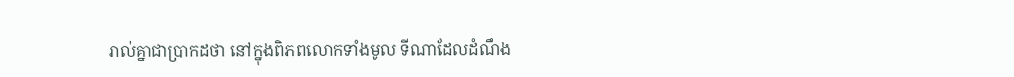រាល់គ្នាជាប្រាកដថា នៅក្នុងពិភពលោកទាំងមូល ទីណាដែលដំណឹង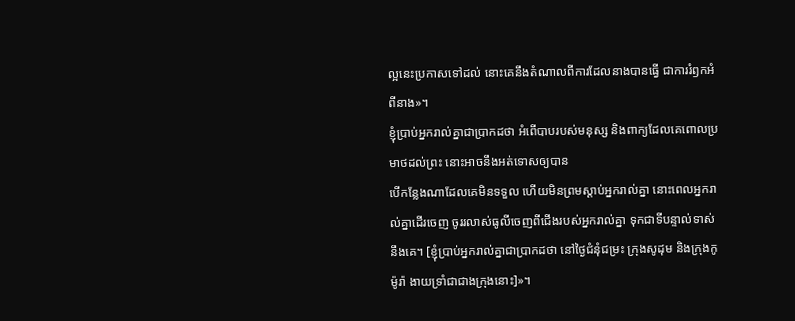ល្អនេះប្រកាសទៅដល់ នោះគេនឹងតំណាលពីការដែលនាងបានធ្វើ ជាការរំឭកអំពីនាង»។
ខ្ញុំប្រាប់អ្នករាល់គ្នាជាប្រាកដថា អំពើបាបរបស់មនុស្ស និងពាក្យដែលគេពោលប្រមាថដល់ព្រះ នោះអាចនឹងអត់ទោសឲ្យបាន
បើកន្លែងណាដែលគេមិនទទួល ហើយមិនព្រមស្តាប់អ្នករាល់គ្នា នោះពេលអ្នករាល់គ្នាដើរចេញ ចូររលាស់ធូលីចេញពីជើងរបស់អ្នករាល់គ្នា ទុកជាទីបន្ទាល់ទាស់នឹងគេ។ [ខ្ញុំប្រាប់អ្នករាល់គ្នាជាប្រាកដថា នៅថ្ងៃជំនុំជម្រះ ក្រុងសូដុម និងក្រុងកូម៉ូរ៉ា ងាយទ្រាំជាជាងក្រុងនោះ]»។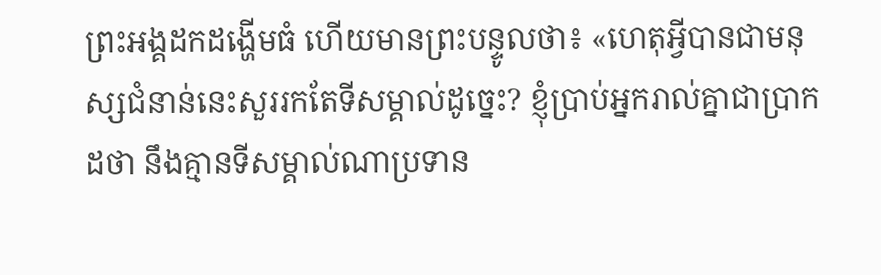ព្រះអង្គដកដង្ហើមធំ ហើយមានព្រះបន្ទូលថា៖ «ហេតុអ្វីបានជាមនុស្សជំនាន់នេះសួររកតែទីសម្គាល់ដូច្នេះ? ខ្ញុំប្រាប់អ្នករាល់គ្នាជាប្រាកដថា នឹងគ្មានទីសម្គាល់ណាប្រទាន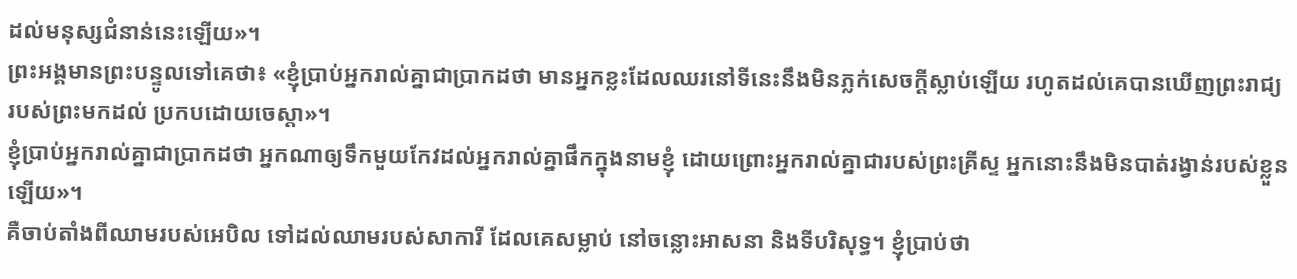ដល់មនុស្សជំនាន់នេះឡើយ»។
ព្រះអង្គមានព្រះបន្ទូលទៅគេថា៖ «ខ្ញុំប្រាប់អ្នករាល់គ្នាជាប្រាកដថា មានអ្នកខ្លះដែលឈរនៅទីនេះនឹងមិនភ្លក់សេចក្តីស្លាប់ឡើយ រហូតដល់គេបានឃើញព្រះរាជ្យរបស់ព្រះមកដល់ ប្រកបដោយចេស្តា»។
ខ្ញុំប្រាប់អ្នករាល់គ្នាជាប្រាកដថា អ្នកណាឲ្យទឹកមួយកែវដល់អ្នករាល់គ្នាផឹកក្នុងនាមខ្ញុំ ដោយព្រោះអ្នករាល់គ្នាជារបស់ព្រះគ្រីស្ទ អ្នកនោះនឹងមិនបាត់រង្វាន់របស់ខ្លួនឡើយ»។
គឺចាប់តាំងពីឈាមរបស់អេបិល ទៅដល់ឈាមរបស់សាការី ដែលគេសម្លាប់ នៅចន្លោះអាសនា និងទីបរិសុទ្ធ។ ខ្ញុំប្រាប់ថា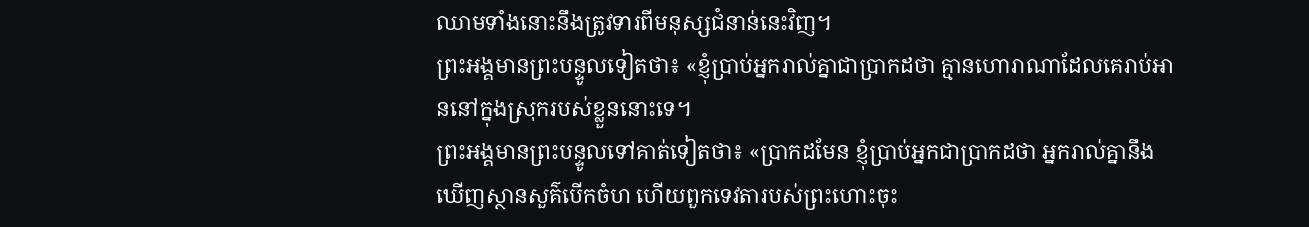ឈាមទាំងនោះនឹងត្រូវទារពីមនុស្សជំនាន់នេះវិញ។
ព្រះអង្គមានព្រះបន្ទូលទៀតថា៖ «ខ្ញុំប្រាប់អ្នករាល់គ្នាជាប្រាកដថា គ្មានហោរាណាដែលគេរាប់អាននៅក្នុងស្រុករបស់ខ្លួននោះទេ។
ព្រះអង្គមានព្រះបន្ទូលទៅគាត់ទៀតថា៖ «ប្រាកដមែន ខ្ញុំប្រាប់អ្នកជាប្រាកដថា អ្នករាល់គ្នានឹងឃើញស្ថានសួគ៌បើកចំហ ហើយពួកទេវតារបស់ព្រះហោះចុះ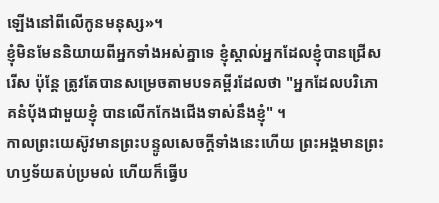ឡើងនៅពីលើកូនមនុស្ស»។
ខ្ញុំមិនមែននិយាយពីអ្នកទាំងអស់គ្នាទេ ខ្ញុំស្គាល់អ្នកដែលខ្ញុំបានជ្រើសរើស ប៉ុន្តែ ត្រូវតែបានសម្រេចតាមបទគម្ពីរដែលថា "អ្នកដែលបរិភោគនំបុ័ងជាមួយខ្ញុំ បានលើកកែងជើងទាស់នឹងខ្ញុំ" ។
កាលព្រះយេស៊ូវមានព្រះបន្ទូលសេចក្ដីទាំងនេះហើយ ព្រះអង្គមានព្រះហឫទ័យតប់ប្រមល់ ហើយក៏ធ្វើប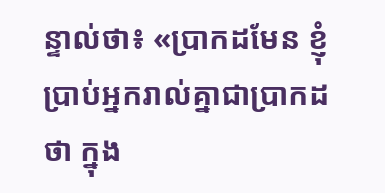ន្ទាល់ថា៖ «ប្រាកដមែន ខ្ញុំប្រាប់អ្នករាល់គ្នាជាប្រាកដថា ក្នុង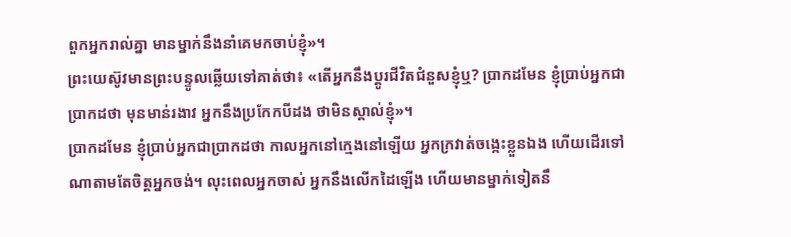ពួកអ្នករាល់គ្នា មានម្នាក់នឹងនាំគេមកចាប់ខ្ញុំ»។
ព្រះយេស៊ូវមានព្រះបន្ទូលឆ្លើយទៅគាត់ថា៖ «តើអ្នកនឹងប្តូរជីវិតជំនួសខ្ញុំឬ? ប្រាកដមែន ខ្ញុំប្រាប់អ្នកជាប្រាកដថា មុនមាន់រងាវ អ្នកនឹងប្រកែកបីដង ថាមិនស្គាល់ខ្ញុំ»។
ប្រាកដមែន ខ្ញុំប្រាប់អ្នកជាប្រាកដថា កាលអ្នកនៅក្មេងនៅឡើយ អ្នកក្រវាត់ចង្កេះខ្លួនឯង ហើយដើរទៅណាតាមតែចិត្តអ្នកចង់។ លុះពេលអ្នកចាស់ អ្នកនឹងលើកដៃឡើង ហើយមានម្នាក់ទៀតនឹ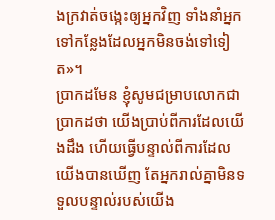ងក្រវាត់ចង្កេះឲ្យអ្នកវិញ ទាំងនាំអ្នកទៅកន្លែងដែលអ្នកមិនចង់ទៅទៀត»។
ប្រាកដមែន ខ្ញុំសូមជម្រាបលោកជាប្រាកដថា យើងប្រាប់ពីការដែលយើងដឹង ហើយធ្វើបន្ទាល់ពីការដែលយើងបានឃើញ តែអ្នករាល់គ្នាមិនទទួលបន្ទាល់របស់យើង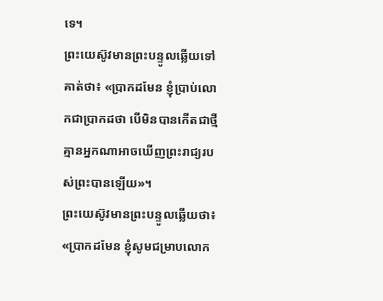ទេ។
ព្រះយេស៊ូវមានព្រះបន្ទូលឆ្លើយទៅគាត់ថា៖ «ប្រាកដមែន ខ្ញុំប្រាប់លោកជាប្រាកដថា បើមិនបានកើតជាថ្មី គ្មានអ្នកណាអាចឃើញព្រះរាជ្យរបស់ព្រះបានឡើយ»។
ព្រះយេស៊ូវមានព្រះបន្ទូលឆ្លើយថា៖ «ប្រាកដមែន ខ្ញុំសូមជម្រាបលោក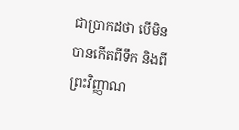ជាប្រាកដថា បើមិនបានកើតពីទឹក និងពីព្រះវិញ្ញាណ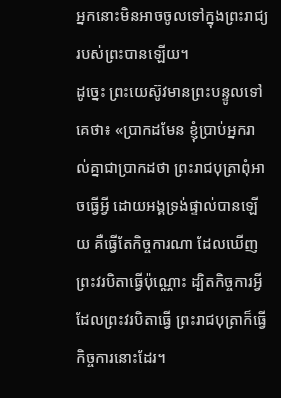អ្នកនោះមិនអាចចូលទៅក្នុងព្រះរាជ្យរបស់ព្រះបានឡើយ។
ដូច្នេះ ព្រះយេស៊ូវមានព្រះបន្ទូលទៅគេថា៖ «ប្រាកដមែន ខ្ញុំប្រាប់អ្នករាល់គ្នាជាប្រាកដថា ព្រះរាជបុត្រាពុំអាចធ្វើអ្វី ដោយអង្គទ្រង់ផ្ទាល់បានឡើយ គឺធ្វើតែកិច្ចការណា ដែលឃើញព្រះវរបិតាធ្វើប៉ុណ្ណោះ ដ្បិតកិច្ចការអ្វីដែលព្រះវរបិតាធ្វើ ព្រះរាជបុត្រាក៏ធ្វើកិច្ចការនោះដែរ។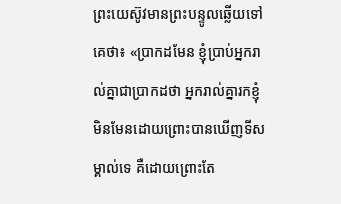ព្រះយេស៊ូវមានព្រះបន្ទូលឆ្លើយទៅគេថា៖ «ប្រាកដមែន ខ្ញុំប្រាប់អ្នករាល់គ្នាជាប្រាកដថា អ្នករាល់គ្នារកខ្ញុំ មិនមែនដោយព្រោះបានឃើញទីសម្គាល់ទេ គឺដោយព្រោះតែ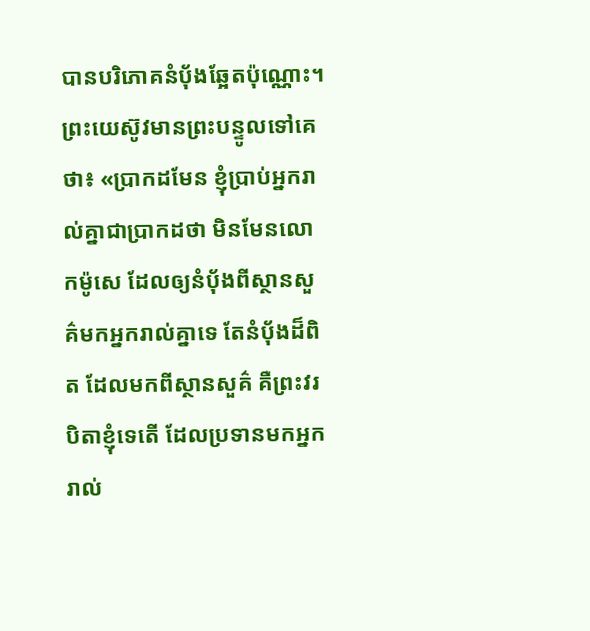បានបរិភោគនំបុ័ងឆ្អែតប៉ុណ្ណោះ។
ព្រះយេស៊ូវមានព្រះបន្ទូលទៅគេថា៖ «ប្រាកដមែន ខ្ញុំប្រាប់អ្នករាល់គ្នាជាប្រាកដថា មិនមែនលោកម៉ូសេ ដែលឲ្យនំបុ័ងពីស្ថានសួគ៌មកអ្នករាល់គ្នាទេ តែនំបុ័ងដ៏ពិត ដែលមកពីស្ថានសួគ៌ គឺព្រះវរបិតាខ្ញុំទេតើ ដែលប្រទានមកអ្នករាល់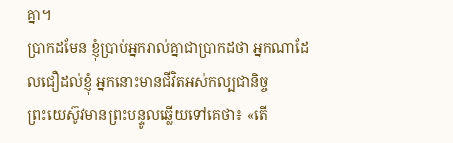គ្នា។
ប្រាកដមែន ខ្ញុំប្រាប់អ្នករាល់គ្នាជាប្រាកដថា អ្នកណាដែលជឿដល់ខ្ញុំ អ្នកនោះមានជីវិតអស់កល្បជានិច្ច
ព្រះយេស៊ូវមានព្រះបន្ទូលឆ្លើយទៅគេថា៖ «តើ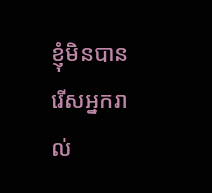ខ្ញុំមិនបានរើសអ្នករាល់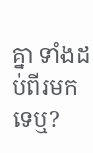គ្នា ទាំងដប់ពីរមកទេឬ?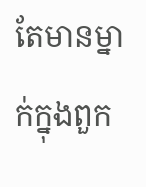តែមានម្នាក់ក្នុងពួក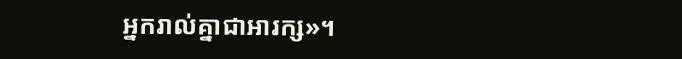អ្នករាល់គ្នាជាអារក្ស»។